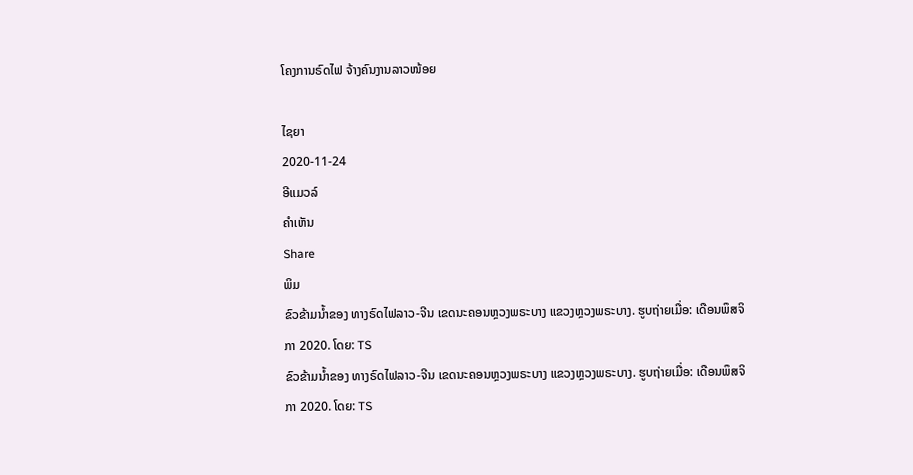ໂຄງການຣົດໄຟ ຈ້າງຄົນງານລາວໜ້ອຍ

ໄຊຍາ
2020-11-24
ອີແມວລ໌
ຄໍາເຫັນ
Share
ພິມ
ຂົວຂ້າມນ້ຳຂອງ ທາງຣົດໄຟລາວ-ຈີນ ເຂດນະຄອນຫຼວງພຣະບາງ ແຂວງຫຼວງພຣະບາງ. ຮູບຖ່າຍເມື່ອ: ເດືອນພຶສຈິກາ 2020. ໂດຍ: TS
ຂົວຂ້າມນ້ຳຂອງ ທາງຣົດໄຟລາວ-ຈີນ ເຂດນະຄອນຫຼວງພຣະບາງ ແຂວງຫຼວງພຣະບາງ. ຮູບຖ່າຍເມື່ອ: ເດືອນພຶສຈິກາ 2020. ໂດຍ: TS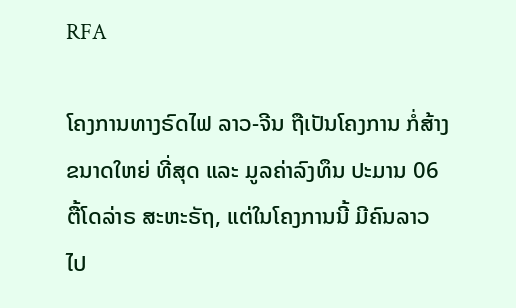RFA

ໂຄງການທາງຣົດໄຟ ລາວ-ຈີນ ຖືເປັນໂຄງການ ກໍ່ສ້າງຂນາດໃຫຍ່ ທີ່ສຸດ ແລະ ມູລຄ່າລົງທຶນ ປະມານ 06 ຕື້ໂດລ່າຣ ສະຫະຣັຖ, ແຕ່ໃນໂຄງການນີ້ ມີຄົນລາວ ໄປ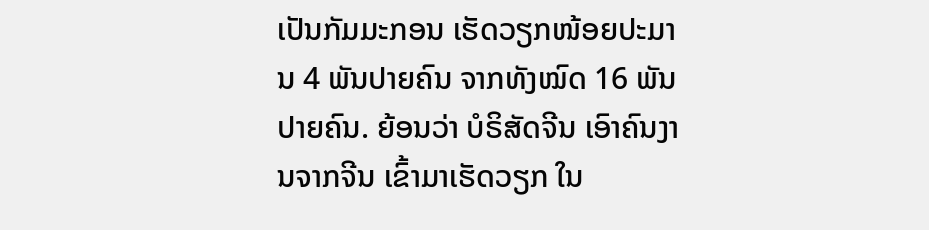ເປັນກັມມະກອນ ເຮັດວຽກໜ້ອຍປະມານ 4 ພັນປາຍຄົນ ຈາກທັງໝົດ 16 ພັນປາຍຄົນ. ຍ້ອນວ່າ ບໍຣິສັດຈີນ ເອົາຄົນງານຈາກຈີນ ເຂົ້າມາເຮັດວຽກ ໃນ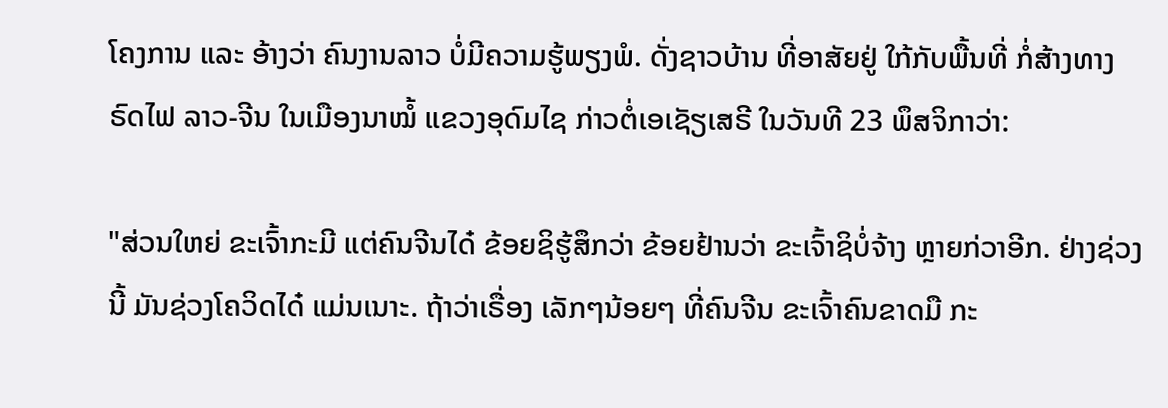ໂຄງການ ແລະ ອ້າງວ່າ ຄົນງານລາວ ບໍ່ມີຄວາມຮູ້ພຽງພໍ. ດັ່ງຊາວບ້ານ ທີ່ອາສັຍຢູ່ ໃກ້ກັບພື້ນທີ່ ກໍ່ສ້າງທາງຣົດໄຟ ລາວ-ຈີນ ໃນເມືອງນາໝໍ້ ແຂວງອຸດົມໄຊ ກ່າວຕໍ່ເອເຊັຽເສຣີ ໃນວັນທີ 23 ພຶສຈິກາວ່າ:

"ສ່ວນໃຫຍ່ ຂະເຈົ້າກະມີ ແຕ່ຄົນຈີນໄດ໋ ຂ້ອຍຊິຮູ້ສຶກວ່າ ຂ້ອຍຢ້ານວ່າ ຂະເຈົ້າຊິບໍ່ຈ້າງ ຫຼາຍກ່ວາອີກ. ຢ່າງຊ່ວງນີ້ ມັນຊ່ວງໂຄວິດໄດ໋ ແມ່ນເນາະ. ຖ້າວ່າເຣື່ອງ ເລັກໆນ້ອຍໆ ທີ່ຄົນຈີນ ຂະເຈົ້າຄົນຂາດມື ກະ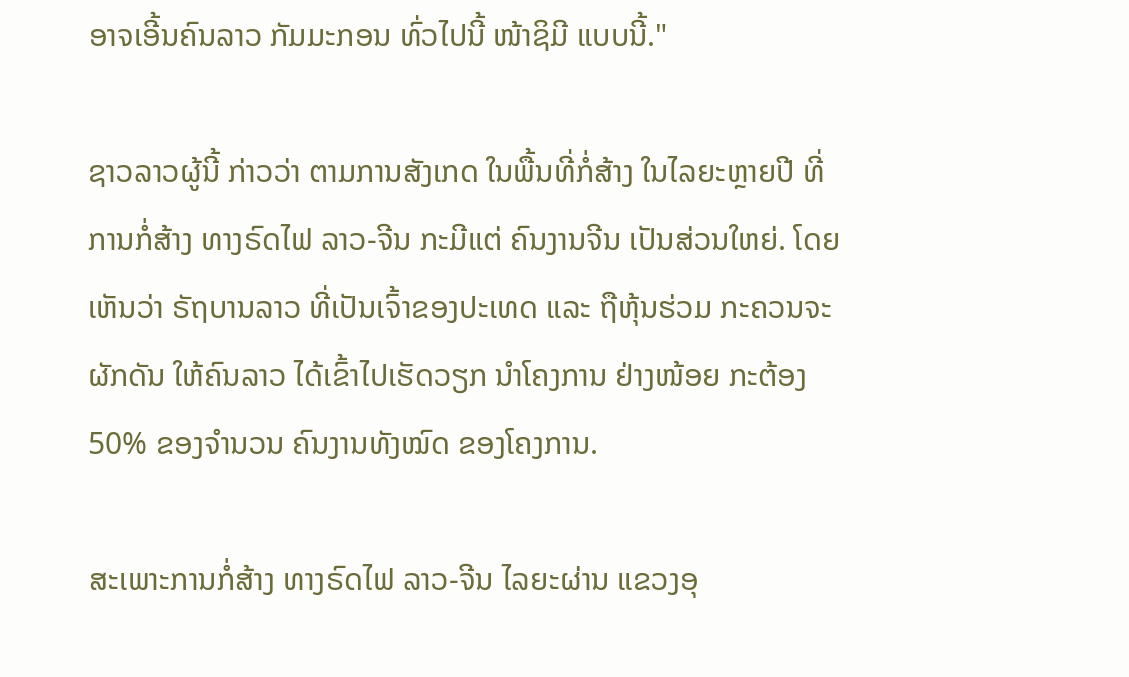ອາຈເອີ້ນຄົນລາວ ກັມມະກອນ ທົ່ວໄປນີ້ ໜ້າຊິມີ ແບບນີ້."

ຊາວລາວຜູ້ນີ້ ກ່າວວ່າ ຕາມການສັງເກດ ໃນພື້ນທີ່ກໍ່ສ້າງ ໃນໄລຍະຫຼາຍປີ ທີ່ການກໍ່ສ້າງ ທາງຣົດໄຟ ລາວ-ຈີນ ກະມີແຕ່ ຄົນງານຈີນ ເປັນສ່ວນໃຫຍ່. ໂດຍເຫັນວ່າ ຣັຖບານລາວ ທີ່ເປັນເຈົ້າຂອງປະເທດ ແລະ ຖືຫຸ້ນຮ່ວມ ກະຄວນຈະຜັກດັນ ໃຫ້ຄົນລາວ ໄດ້ເຂົ້າໄປເຮັດວຽກ ນຳໂຄງການ ຢ່າງໜ້ອຍ ກະຕ້ອງ 50% ຂອງຈຳນວນ ຄົນງານທັງໝົດ ຂອງໂຄງການ.

ສະເພາະການກໍ່ສ້າງ ທາງຣົດໄຟ ລາວ-ຈີນ ໄລຍະຜ່ານ ແຂວງອຸ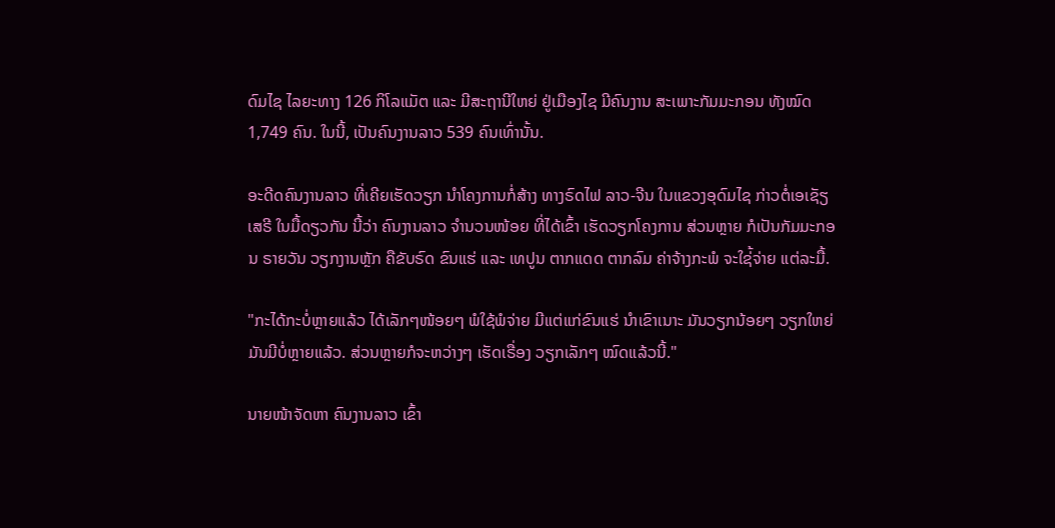ດົມໄຊ ໄລຍະທາງ 126 ກິໂລແມັຕ ແລະ ມີສະຖານີໃຫຍ່ ຢູ່ເມືອງໄຊ ມີຄົນງານ ສະເພາະກັມມະກອນ ທັງໝົດ 1,749 ຄົນ. ໃນນີ້, ເປັນຄົນງານລາວ 539 ຄົນເທົ່ານັ້ນ.

ອະດີດຄົນງານລາວ ທີ່ເຄີຍເຮັດວຽກ ນໍາໂຄງການກໍ່ສ້າງ ທາງຣົດໄຟ ລາວ-ຈີນ ໃນແຂວງອຸດົມໄຊ ກ່າວຕໍ່ເອເຊັຽເສຣີ ໃນມື້ດຽວກັນ ນີ້ວ່າ ຄົນງານລາວ ຈຳນວນໜ້ອຍ ທີ່ໄດ້ເຂົ້າ ເຮັດວຽກໂຄງການ ສ່ວນຫຼາຍ ກໍເປັນກັມມະກອນ ຣາຍວັນ ວຽກງານຫຼັກ ຄືຂັບຣົດ ຂົນແຮ່ ແລະ ເທປູນ ຕາກແດດ ຕາກລົມ ຄ່າຈ້າງກະພໍ ຈະໃຊ່້ຈ່າຍ ແຕ່ລະມື້.

"ກະໄດ້ກະບໍ່ຫຼາຍແລ້ວ ໄດ້ເລັກໆໜ້ອຍໆ ພໍໃຊ້ພໍຈ່າຍ ມີແຕ່ແກ່ຂົນແຮ່ ນໍາເຂົາເນາະ ມັນວຽກນ້ອຍໆ ວຽກໃຫຍ່ ມັນມີບໍ່ຫຼາຍແລ້ວ. ສ່ວນຫຼາຍກໍຈະຫວ່າງໆ ເຮັດເຣື່ອງ ວຽກເລັກໆ ໝົດແລ້ວນີ້."

ນາຍໜ້າຈັດຫາ ຄົນງານລາວ ເຂົ້າ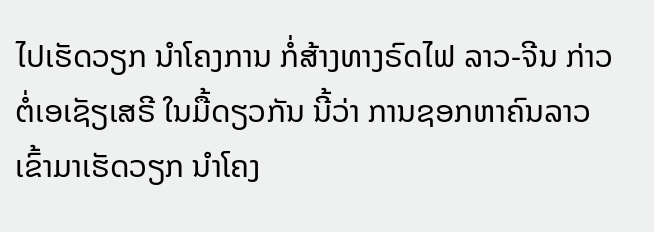ໄປເຮັດວຽກ ນຳໂຄງການ ກໍ່ສ້າງທາງຣົດໄຟ ລາວ-ຈີນ ກ່າວຕໍ່ເອເຊັຽເສຣີ ໃນມື້ດຽວກັນ ນີ້ວ່າ ການຊອກຫາຄົນລາວ ເຂົ້າມາເຮັດວຽກ ນໍາໂຄງ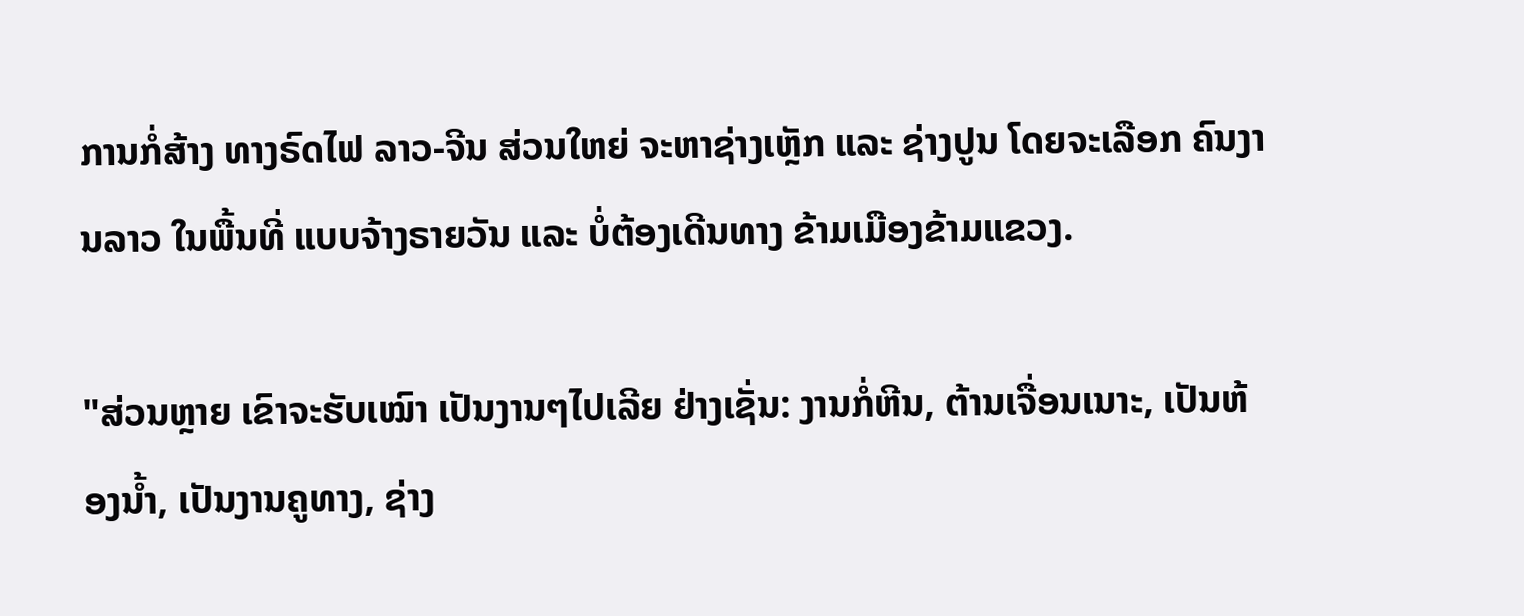ການກໍ່ສ້າງ ທາງຣົດໄຟ ລາວ-ຈີນ ສ່ວນໃຫຍ່ ຈະຫາຊ່າງເຫຼັກ ແລະ ຊ່າງປູນ ໂດຍຈະເລືອກ ຄົນງານລາວ ໃນພື້ນທີ່ ແບບຈ້າງຣາຍວັນ ແລະ ບໍ່ຕ້ອງເດີນທາງ ຂ້າມເມືອງຂ້າມແຂວງ.

"ສ່ວນຫຼາຍ ເຂົາຈະຮັບເໝົາ ເປັນງານໆໄປເລີຍ ຢ່າງເຊັ່ນ: ງານກໍ່ຫີນ, ຕ້ານເຈື່ອນເນາະ, ເປັນຫ້ອງນໍ້າ, ເປັນງານຄູທາງ, ຊ່າງ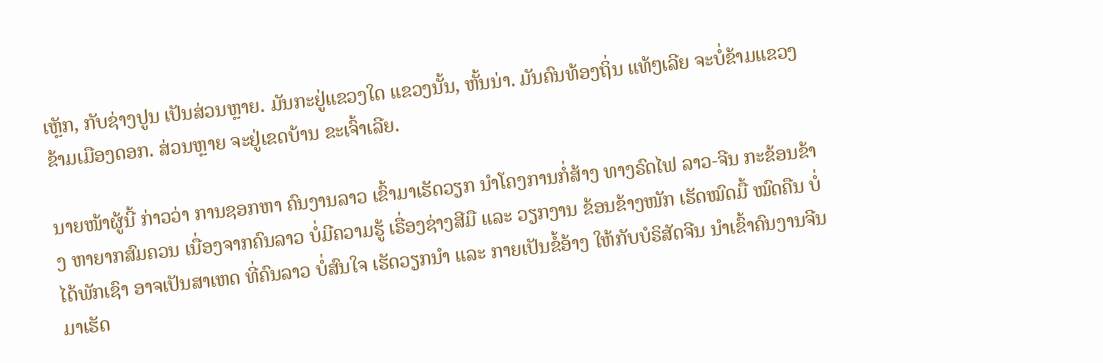ເຫຼັກ, ກັບຊ່າງປູນ ເປັນສ່ວນຫຼາຍ. ມັນກະຢູ່ແຂວງໃດ ແຂວງນັ້ນ, ຫັ້ນນ່າ. ມັນຄົນທ້ອງຖິ່ນ ແທ້ໆເລີຍ ຈະບໍ່ຂ້າມແຂວງ ຂ້າມເມືອງດອກ. ສ່ວນຫຼາຍ ຈະຢູ່ເຂດບ້ານ ຂະເຈົ້າເລີຍ.

ນາຍໜ້າຜູ້ນີ້ ກ່າວວ່າ ການຊອກຫາ ຄົນງານລາວ ເຂົ້າມາເຮັດວຽກ ນໍາໂຄງການກໍ່ສ້າງ ທາງຣົດໄຟ ລາວ-ຈີນ ກະຂ້ອນຂ້າງ ຫາຍາກສົມຄວນ ເນື່ອງຈາກຄົນລາວ ບໍ່ມີຄວາມຮູ້ ເຣື່ອງຊ່າງສີມື ແລະ ວຽກງານ ຂ້ອນຂ້າງໜັກ ເຮັດໝົດມື້ ໝົດຄືນ ບໍ່ໄດ້ພັກເຊົາ ອາຈເປັນສາເຫດ ທີ່ຄົນລາວ ບໍ່ສົນໃຈ ເຮັດວຽກນໍາ ແລະ ກາຍເປັນຂໍ້ອ້າງ ໃຫ້ກັບບໍຣິສັດຈີນ ນໍາເຂົ້າຄົນງານຈີນ ມາເຮັດ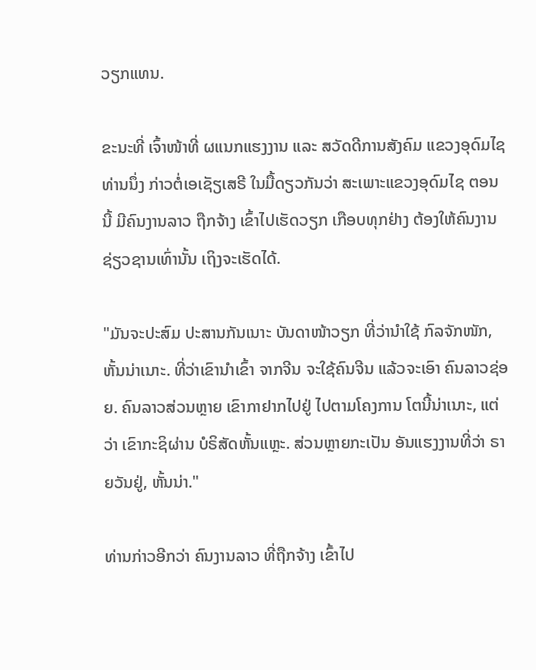ວຽກແທນ.

ຂະນະທີ່ ເຈົ້າໜ້າທີ່ ຜແນກແຮງງານ ແລະ ສວັດດີການສັງຄົມ ແຂວງອຸດົມໄຊ ທ່ານນຶ່ງ ກ່າວຕໍ່ເອເຊັຽເສຣີ ໃນມື້ດຽວກັນວ່າ ສະເພາະແຂວງອຸດົມໄຊ ຕອນນີ້ ມີຄົນງານລາວ ຖືກຈ້າງ ເຂົ້າໄປເຮັດວຽກ ເກືອບທຸກຢ່າງ ຕ້ອງໃຫ້ຄົນງານ ຊ່ຽວຊານເທົ່ານັ້ນ ເຖິງຈະເຮັດໄດ້.

"ມັນຈະປະສົມ ປະສານກັນເນາະ ບັນດາໜ້າວຽກ ທີ່ວ່ານຳໃຊ້ ກົລຈັກໜັກ, ຫັ້ນນ່າເນາະ. ທີ່ວ່າເຂົານໍາເຂົ້າ ຈາກຈີນ ຈະໃຊ້ຄົນຈີນ ແລ້ວຈະເອົາ ຄົນລາວຊ່ອຍ. ຄົນລາວສ່ວນຫຼາຍ ເຂົາກາຢາກໄປຢູ່ ໄປຕາມໂຄງການ ໂຕນີ້ນ່າເນາະ, ແຕ່ວ່າ ເຂົາກະຊິຜ່ານ ບໍຣິສັດຫັ້ນແຫຼະ. ສ່ວນຫຼາຍກະເປັນ ອັນແຮງງານທີ່ວ່າ ຣາຍວັນຢູ່, ຫັ້ນນ່າ."

ທ່ານກ່າວອີກວ່າ ຄົນງານລາວ ທີ່ຖືກຈ້າງ ເຂົ້າໄປ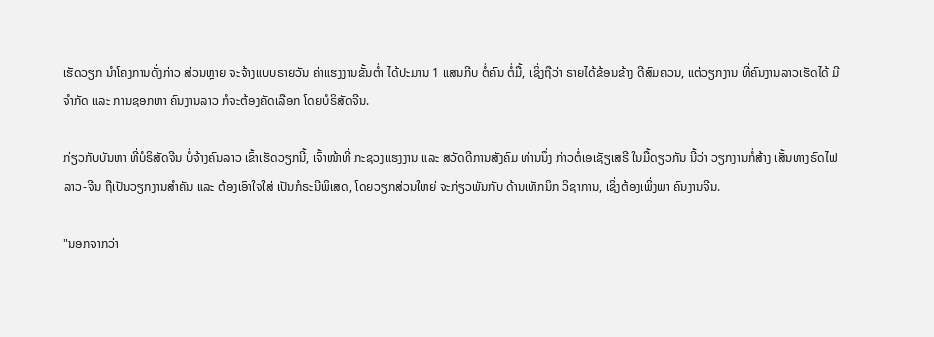ເຮັດວຽກ ນໍາໂຄງການດັ່ງກ່າວ ສ່ວນຫຼາຍ ຈະຈ້າງແບບຣາຍວັນ ຄ່າແຮງງານຂັ້ນຕໍ່າ ໄດ້ປະມານ 1 ແສນກີບ ຕໍ່ຄົນ ຕໍ່ມື້, ເຊິ່ງຖືວ່າ ຣາຍໄດ້ຂ້ອນຂ້າງ ດີສົມຄວນ, ແຕ່ວຽກງານ ທີ່ຄົນງານລາວເຮັດໄດ້ ມີຈຳກັດ ແລະ ການຊອກຫາ ຄົນງານລາວ ກໍຈະຕ້ອງຄັດເລືອກ ໂດຍບໍຣິສັດຈີນ.

ກ່ຽວກັບບັນຫາ ທີ່ບໍຣິສັດຈີນ ບໍ່ຈ້າງຄົນລາວ ເຂົ້າເຮັດວຽກນີ້, ເຈົ້າໜ້າທີ່ ກະຊວງແຮງງານ ແລະ ສວັດດີການສັງຄົມ ທ່ານນຶ່ງ ກ່າວຕໍ່ເອເຊັຽເສຣີ ໃນມື້ດຽວກັນ ນີ້ວ່າ ວຽກງານກໍ່ສ້າງ ເສັ້ນທາງຣົດໄຟ ລາວ-ຈີນ ຖືເປັນວຽກງານສຳຄັນ ແລະ ຕ້ອງເອົາໃຈໃສ່ ເປັນກໍຣະນີພິເສດ, ໂດຍວຽກສ່ວນໃຫຍ່ ຈະກ່ຽວພັນກັບ ດ້ານເທັກນິກ ວິຊາການ, ເຊິ່ງຕ້ອງເພິ່ງພາ ຄົນງານຈີນ.

"ນອກຈາກວ່າ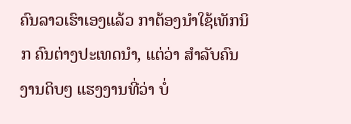ຄົນລາວເຮົາເອງແລ້ວ ກາຕ້ອງນໍາໃຊ້ເທັກນິກ ຄົນຕ່າງປະເທດນໍາ, ແຕ່ວ່າ ສຳລັບຄົນງານດິບໆ ແຮງງານທີ່ວ່າ ບໍ່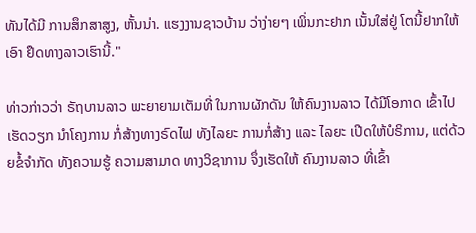ທັນໄດ້ມີ ການສຶກສາສູງ, ຫັ້ນນ່າ. ແຮງງານຊາວບ້ານ ວ່າງ່າຍໆ ເພິ່ນກະຢາກ ເນັ້ນໃສ່ຢູ່ ໂຕນີ້ຢາກໃຫ້ເອົາ ຢຶດທາງລາວເຮົານີ້."

ທ່າວກ່າວວ່າ ຣັຖບານລາວ ພະຍາຍາມເຕັມທີ່ ໃນການຜັກດັນ ໃຫ້ຄົນງານລາວ ໄດ້ມີໂອກາດ ເຂົ້າໄປເຮັດວຽກ ນໍາໂຄງການ ກໍ່ສ້າງທາງຣົດໄຟ ທັງໄລຍະ ການກໍ່ສ້າງ ແລະ ໄລຍະ ເປີດໃຫ້ບໍຣິການ, ແຕ່ດ້ວຍຂໍ້ຈຳກັດ ທັງຄວາມຮູ້ ຄວາມສາມາດ ທາງວິຊາການ ຈຶ່ງເຮັດໃຫ້ ຄົນງານລາວ ທີ່ເຂົ້າ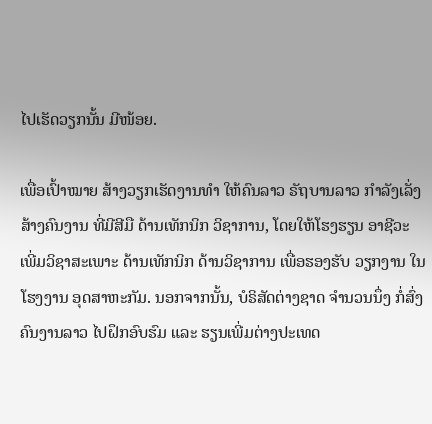ໄປເຮັດວຽກນັ້ນ ມີໜ້ອຍ.

ເພື່ອເປົ້າໝາຍ ສ້າງວຽກເຮັດງານທຳ ໃຫ້ຄົນລາວ ຣັຖບານລາວ ກຳລັງເລັ່ງ ສ້າງຄົນງານ ທີ່ມີສີມື ດ້ານເທັກນິກ ວິຊາການ, ໂດຍໃຫ້ໂຮງຮຽນ ອາຊີວະ ເພີ່ມວິຊາສະເພາະ ດ້ານເທັກນິກ ດ້ານວິຊາການ ເພື່ອຮອງຮັບ ວຽກງານ ໃນໂຮງງານ ອຸດສາຫະກັມ. ນອກຈາກນັ້ນ, ບໍຣິສັດຕ່າງຊາດ ຈຳນວນນຶ່ງ ກໍ່ສົ່ງຄົນງານລາວ ໄປຝຶກອົບຮົມ ແລະ ຮຽນເພີ່ມຕ່າງປະເທດ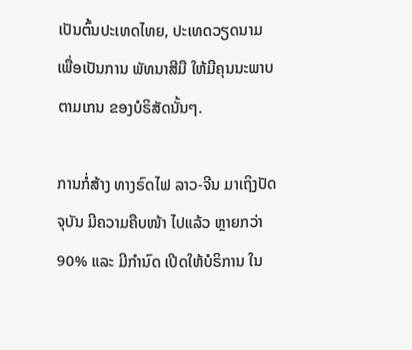ເປັນຕົ້ນປະເທດໄທຍ, ປະເທດວຽດນາມ ເພື່ອເປັນການ ພັທນາສີມື ໃຫ້ມີຄຸນນະພາບ ຕາມເກນ ຂອງບໍຣິສັດນັ້ນໆ.

ການກໍ່ສ້າງ ທາງຣົດໄຟ ລາວ-ຈີນ ມາເຖິງປັດຈຸບັນ ມີຄວາມຄືບໜ້າ ໄປແລ້ວ ຫຼາຍກວ່າ 90% ແລະ ມີກຳນົດ ເປີດໃຫ້ບໍຣິການ ໃນ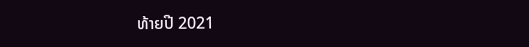ທ້າຍປີ 2021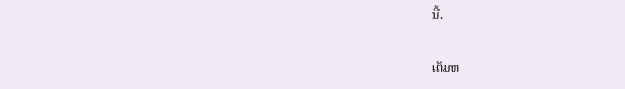ນີ້.

ເຕັມຫ